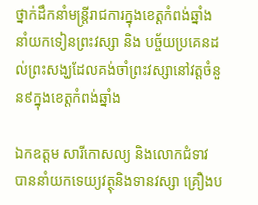ថ្នាក់ដឹកនាំមន្រ្តីរាជការក្នុងខេត្តកំពង់ឆ្នាំង នាំយកទៀនព្រះវស្សា និង បច្ច័យប្រគេនដល់ព្រះសង្ឃដែលគង់ចាំព្រះវស្សានៅវត្តចំនួន៩ក្នុងខេត្តកំពង់ឆ្នាំង

ឯកឧត្តម សារីកោសល្យ និងលោកជំទាវ បាននាំយកទេយ្យវត្ថុនិងទានវស្សា គ្រឿងប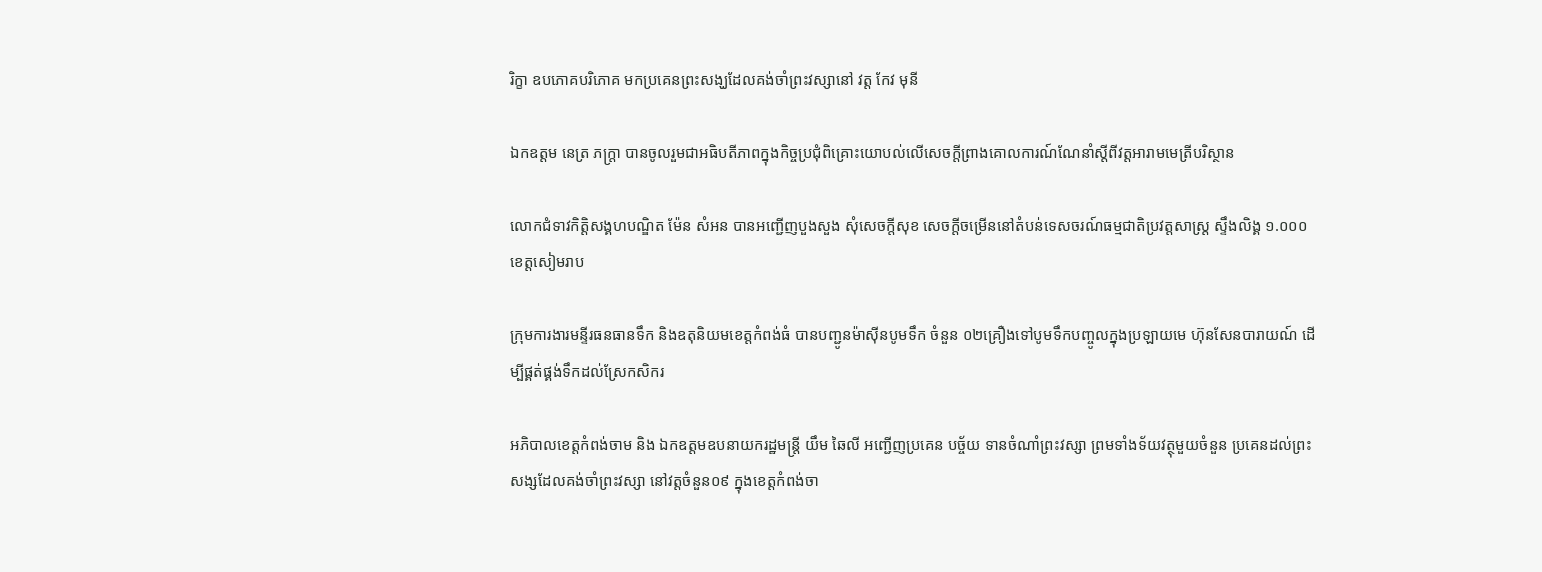រិក្ខា ឧបភោគបរិភោគ មកប្រគេនព្រះសង្ឃដែលគង់ចាំព្រះវស្សានៅ វត្ត កែវ មុនី

ឯកឧត្តម នេត្រ ភក្ត្រា បានចូលរួមជាអធិបតីភាពក្នុងកិច្ចប្រជុំពិគ្រោះយោបល់លើសេចក្តីព្រាងគោលការណ៍ណែនាំស្តីពីវត្តអារាមមេត្រីបរិស្ថាន

លោកជំទាវកិត្តិសង្គហបណ្ឌិត ម៉ែន សំអន បានអញ្ជើញបួងសួង សុំសេចក្តីសុខ សេចក្តីចម្រើននៅតំបន់ទេសចរណ៍ធម្មជាតិប្រវត្តសាស្រ្ត ស្ទឹងលិង្គ ១.០០០ ខេត្តសៀមរាប

ក្រុមការងារមន្ទីរធនធានទឹក និងឧតុនិយមខេត្តកំពង់ធំ បានបញ្ជូនម៉ាស៊ីនបូមទឹក ចំនួន ០២គ្រឿងទៅបូមទឹកបញ្ចូលក្នុងប្រឡាយមេ ហ៊ុនសែនបារាយណ៍ ដើម្បីផ្គត់ផ្គង់ទឹកដល់ស្រែកសិករ

អភិបាលខេត្តកំពង់ចាម និង ឯកឧត្តមឧបនាយករដ្ឋមន្រ្តី យឹម ឆៃលី អញ្ជើញប្រគេន បច្ច័យ ទានចំណាំព្រះវស្សា ព្រមទាំងទ័យវត្ថុមួយចំនួន ប្រគេនដល់ព្រះសង្សដែលគង់ចាំព្រះវស្សា នៅវត្តចំនួន០៩ ក្នុងខេត្តកំពង់ចា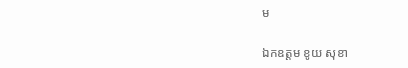ម

ឯកឧត្តម ខូយ សុខា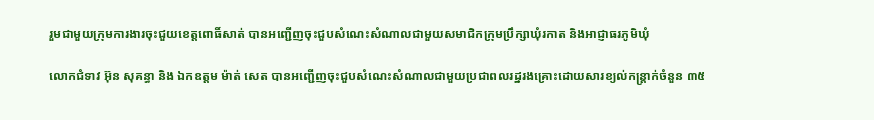រួមជាមួយក្រុមការងារចុះជួយខេត្តពោធិ៍សាត់ បានអញ្ជើញចុះជួបសំណេះសំណាលជាមួយសមាជិកក្រុមប្រឹក្សាឃុំរកាត និងអាជ្ញាធរភូមិឃុំ

លោកជំទាវ អ៊ុន សុគន្ធា និង ឯកឧត្ដម ម៉ាត់ សេត បានអញ្ជើញចុះជួបសំណេះសំណាលជាមួយប្រជាពលរដ្នរងគ្រោះដោយសារខ្យល់កន្ត្រាក់ចំនួន ៣៥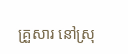គ្រួសារ នៅស្រុ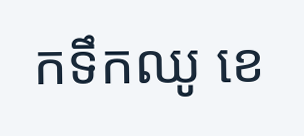កទឹកឈូ ខេ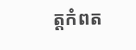ត្តកំពត